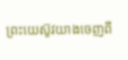ព្រះយេស៊ូវយាងចេញពី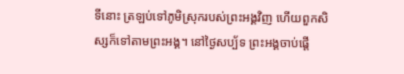ទីនោះ ត្រឡប់ទៅភូមិស្រុករបស់ព្រះអង្គវិញ ហើយពួកសិស្សក៏ទៅតាមព្រះអង្គ។ នៅថ្ងៃសប្ប័ទ ព្រះអង្គចាប់ផ្ដើ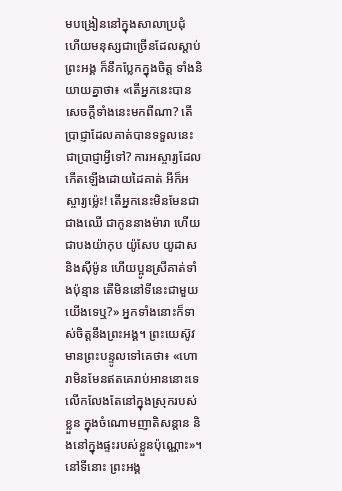មបង្រៀននៅក្នុងសាលាប្រជុំ ហើយមនុស្សជាច្រើនដែលស្តាប់ព្រះអង្គ ក៏នឹកប្លែកក្នុងចិត្ត ទាំងនិយាយគ្នាថា៖ «តើអ្នកនេះបានសេចក្តីទាំងនេះមកពីណា? តើប្រាជ្ញាដែលគាត់បានទទួលនេះ ជាប្រាជ្ញាអ្វីទៅ? ការអស្ចារ្យដែលកើតឡើងដោយដៃគាត់ អីក៏អស្ចារ្យម៉្លេះ! តើអ្នកនេះមិនមែនជាជាងឈើ ជាកូននាងម៉ារា ហើយជាបងយ៉ាកុប យ៉ូសែប យូដាស និងស៊ីម៉ូន ហើយប្អូនស្រីគាត់ទាំងប៉ុន្មាន តើមិននៅទីនេះជាមួយយើងទេឬ?» អ្នកទាំងនោះក៏ទាស់ចិត្តនឹងព្រះអង្គ។ ព្រះយេស៊ូវមានព្រះបន្ទូលទៅគេថា៖ «ហោរាមិនមែនឥតគេរាប់អាននោះទេ លើកលែងតែនៅក្នុងស្រុករបស់ខ្លួន ក្នុងចំណោមញាតិសន្តាន និងនៅក្នុងផ្ទះរបស់ខ្លួនប៉ុណ្ណោះ»។ នៅទីនោះ ព្រះអង្គ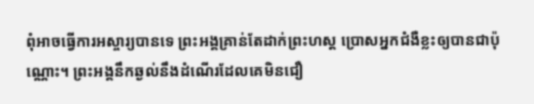ពុំអាចធ្វើការអស្ចារ្យបានទេ ព្រះអង្គគ្រាន់តែដាក់ព្រះហស្ត ប្រោសអ្នកជំងឺខ្លះឲ្យបានជាប៉ុណ្ណោះ។ ព្រះអង្គនឹកឆ្ងល់នឹងដំណើរដែលគេមិនជឿ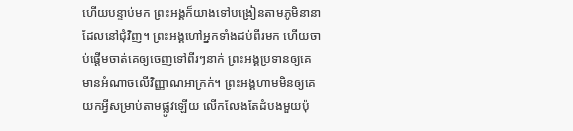ហើយបន្ទាប់មក ព្រះអង្គក៏យាងទៅបង្រៀនតាមភូមិនានាដែលនៅជុំវិញ។ ព្រះអង្គហៅអ្នកទាំងដប់ពីរមក ហើយចាប់ផ្ដើមចាត់គេឲ្យចេញទៅពីរៗនាក់ ព្រះអង្គប្រទានឲ្យគេមានអំណាចលើវិញ្ញាណអាក្រក់។ ព្រះអង្គហាមមិនឲ្យគេយកអ្វីសម្រាប់តាមផ្លូវឡើយ លើកលែងតែដំបងមួយប៉ុ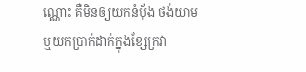ណ្ណោះ គឺមិនឲ្យយកនំបុ័ង ថង់យាម ឬយកប្រាក់ដាក់ក្នុងខ្សែក្រវា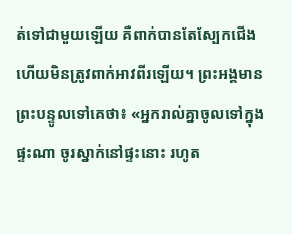ត់ទៅជាមួយឡើយ គឺពាក់បានតែស្បែកជើង ហើយមិនត្រូវពាក់អាវពីរឡើយ។ ព្រះអង្គមានព្រះបន្ទូលទៅគេថា៖ «អ្នករាល់គ្នាចូលទៅក្នុងផ្ទះណា ចូរស្នាក់នៅផ្ទះនោះ រហូត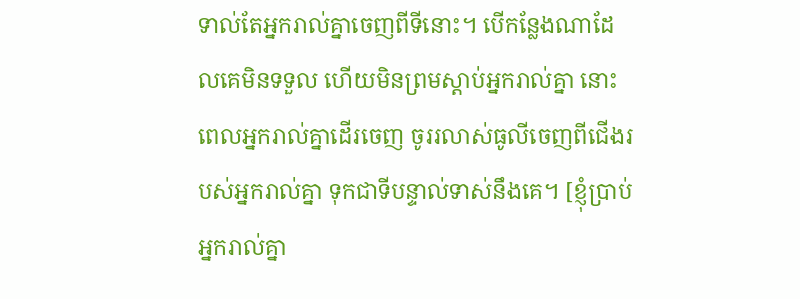ទាល់តែអ្នករាល់គ្នាចេញពីទីនោះ។ បើកន្លែងណាដែលគេមិនទទួល ហើយមិនព្រមស្តាប់អ្នករាល់គ្នា នោះពេលអ្នករាល់គ្នាដើរចេញ ចូររលាស់ធូលីចេញពីជើងរបស់អ្នករាល់គ្នា ទុកជាទីបន្ទាល់ទាស់នឹងគេ។ [ខ្ញុំប្រាប់អ្នករាល់គ្នា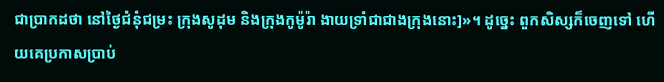ជាប្រាកដថា នៅថ្ងៃជំនុំជម្រះ ក្រុងសូដុម និងក្រុងកូម៉ូរ៉ា ងាយទ្រាំជាជាងក្រុងនោះ]»។ ដូច្នេះ ពួកសិស្សក៏ចេញទៅ ហើយគេប្រកាសប្រាប់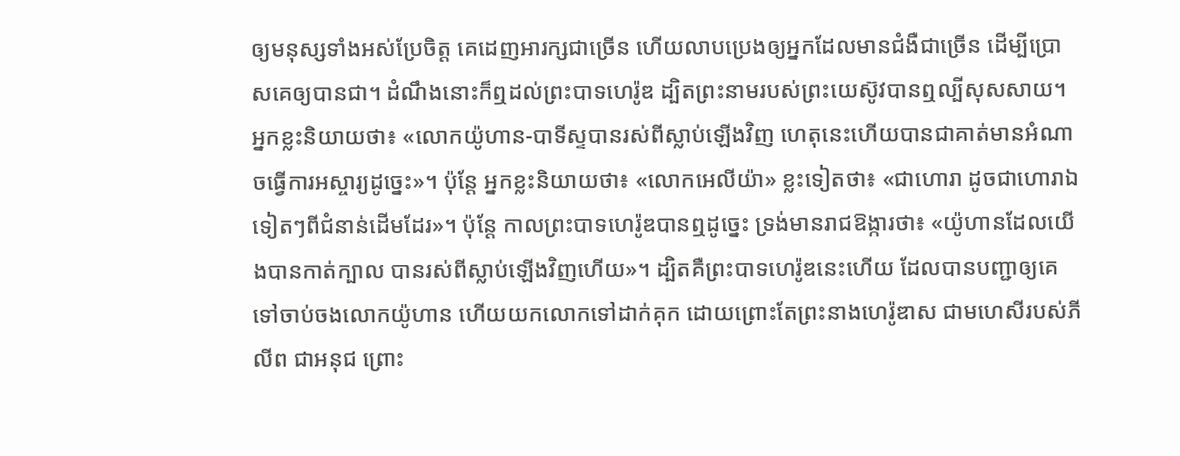ឲ្យមនុស្សទាំងអស់ប្រែចិត្ត គេដេញអារក្សជាច្រើន ហើយលាបប្រេងឲ្យអ្នកដែលមានជំងឺជាច្រើន ដើម្បីប្រោសគេឲ្យបានជា។ ដំណឹងនោះក៏ឮដល់ព្រះបាទហេរ៉ូឌ ដ្បិតព្រះនាមរបស់ព្រះយេស៊ូវបានឮល្បីសុសសាយ។ អ្នកខ្លះនិយាយថា៖ «លោកយ៉ូហាន-បាទីស្ទបានរស់ពីស្លាប់ឡើងវិញ ហេតុនេះហើយបានជាគាត់មានអំណាចធ្វើការអស្ចារ្យដូច្នេះ»។ ប៉ុន្តែ អ្នកខ្លះនិយាយថា៖ «លោកអេលីយ៉ា» ខ្លះទៀតថា៖ «ជាហោរា ដូចជាហោរាឯទៀតៗពីជំនាន់ដើមដែរ»។ ប៉ុន្តែ កាលព្រះបាទហេរ៉ូឌបានឮដូច្នេះ ទ្រង់មានរាជឱង្ការថា៖ «យ៉ូហានដែលយើងបានកាត់ក្បាល បានរស់ពីស្លាប់ឡើងវិញហើយ»។ ដ្បិតគឺព្រះបាទហេរ៉ូឌនេះហើយ ដែលបានបញ្ជាឲ្យគេទៅចាប់ចងលោកយ៉ូហាន ហើយយកលោកទៅដាក់គុក ដោយព្រោះតែព្រះនាងហេរ៉ូឌាស ជាមហេសីរបស់ភីលីព ជាអនុជ ព្រោះ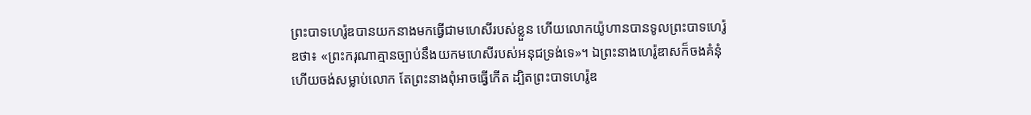ព្រះបាទហេរ៉ូឌបានយកនាងមកធ្វើជាមហេសីរបស់ខ្លួន ហើយលោកយ៉ូហានបានទូលព្រះបាទហេរ៉ូឌថា៖ «ព្រះករុណាគ្មានច្បាប់នឹងយកមហេសីរបស់អនុជទ្រង់ទេ»។ ឯព្រះនាងហេរ៉ូឌាសក៏ចងគំនុំ ហើយចង់សម្លាប់លោក តែព្រះនាងពុំអាចធ្វើកើត ដ្បិតព្រះបាទហេរ៉ូឌ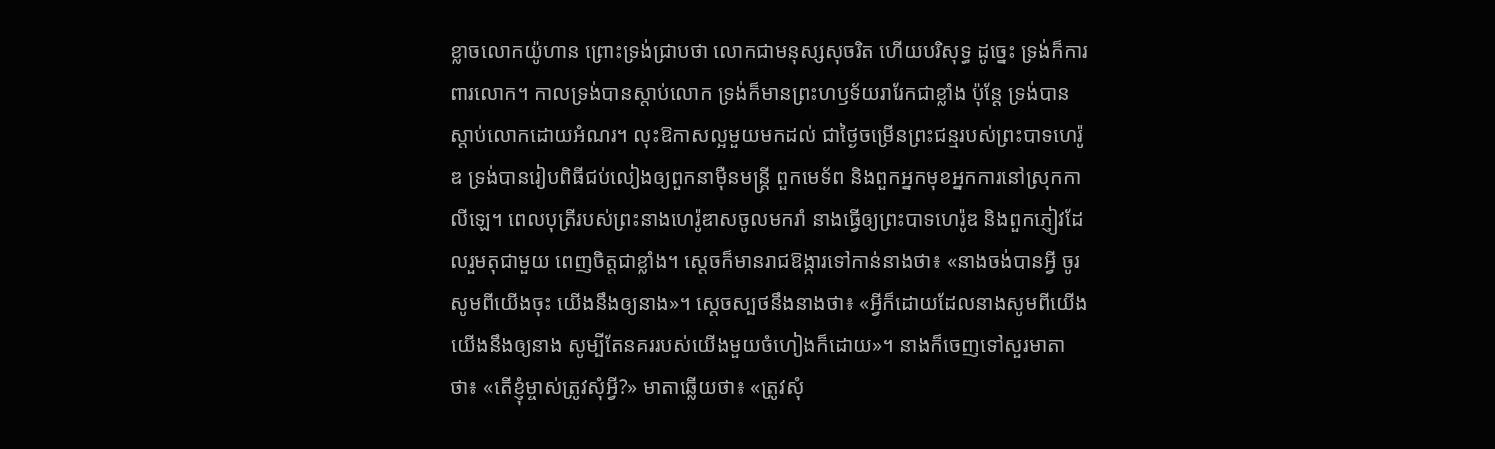ខ្លាចលោកយ៉ូហាន ព្រោះទ្រង់ជ្រាបថា លោកជាមនុស្សសុចរិត ហើយបរិសុទ្ធ ដូច្នេះ ទ្រង់ក៏ការពារលោក។ កាលទ្រង់បានស្តាប់លោក ទ្រង់ក៏មានព្រះហឫទ័យរារែកជាខ្លាំង ប៉ុន្តែ ទ្រង់បានស្តាប់លោកដោយអំណរ។ លុះឱកាសល្អមួយមកដល់ ជាថ្ងៃចម្រើនព្រះជន្មរបស់ព្រះបាទហេរ៉ូឌ ទ្រង់បានរៀបពិធីជប់លៀងឲ្យពួកនាម៉ឺនមន្ត្រី ពួកមេទ័ព និងពួកអ្នកមុខអ្នកការនៅស្រុកកាលីឡេ។ ពេលបុត្រីរបស់ព្រះនាងហេរ៉ូឌាសចូលមករាំ នាងធ្វើឲ្យព្រះបាទហេរ៉ូឌ និងពួកភ្ញៀវដែលរួមតុជាមួយ ពេញចិត្តជាខ្លាំង។ ស្ដេចក៏មានរាជឱង្ការទៅកាន់នាងថា៖ «នាងចង់បានអ្វី ចូរសូមពីយើងចុះ យើងនឹងឲ្យនាង»។ ស្ដេចស្បថនឹងនាងថា៖ «អ្វីក៏ដោយដែលនាងសូមពីយើង យើងនឹងឲ្យនាង សូម្បីតែនគររបស់យើងមួយចំហៀងក៏ដោយ»។ នាងក៏ចេញទៅសួរមាតាថា៖ «តើខ្ញុំម្ចាស់ត្រូវសុំអ្វី?» មាតាឆ្លើយថា៖ «ត្រូវសុំ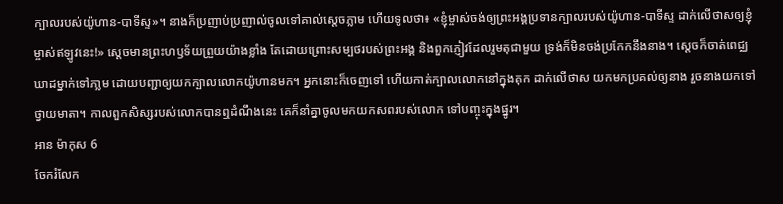ក្បាលរបស់យ៉ូហាន-បាទីស្ទ»។ នាងក៏ប្រញាប់ប្រញាល់ចូលទៅគាល់ស្តេចភ្លាម ហើយទូលថា៖ «ខ្ញុំម្ចាស់ចង់ឲ្យព្រះអង្គប្រទានក្បាលរបស់យ៉ូហាន-បាទីស្ទ ដាក់លើថាសឲ្យខ្ញុំម្ចាស់ឥឡូវនេះ!» ស្តេចមានព្រះហឫទ័យព្រួយយ៉ាងខ្លាំង តែដោយព្រោះសម្បថរបស់ព្រះអង្គ និងពួកភ្ញៀវដែលរួមតុជាមួយ ទ្រង់ក៏មិនចង់ប្រកែកនឹងនាង។ ស្តេចក៏ចាត់ពេជ្ឈឃាដម្នាក់ទៅភា្លម ដោយបញ្ជាឲ្យយកក្បាលលោកយ៉ូហានមក។ អ្នកនោះក៏ចេញទៅ ហើយកាត់ក្បាលលោកនៅក្នុងគុក ដាក់លើថាស យកមកប្រគល់ឲ្យនាង រួចនាងយកទៅថ្វាយមាតា។ កាលពួកសិស្សរបស់លោកបានឮដំណឹងនេះ គេក៏នាំគ្នាចូលមកយកសពរបស់លោក ទៅបញ្ចុះក្នុងផ្នូរ។
អាន ម៉ាកុស 6
ចែករំលែក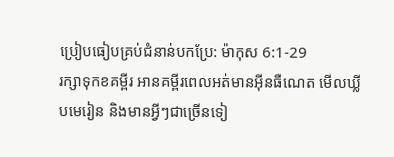ប្រៀបធៀបគ្រប់ជំនាន់បកប្រែ: ម៉ាកុស 6:1-29
រក្សាទុកខគម្ពីរ អានគម្ពីរពេលអត់មានអ៊ីនធឺណេត មើលឃ្លីបមេរៀន និងមានអ្វីៗជាច្រើនទៀ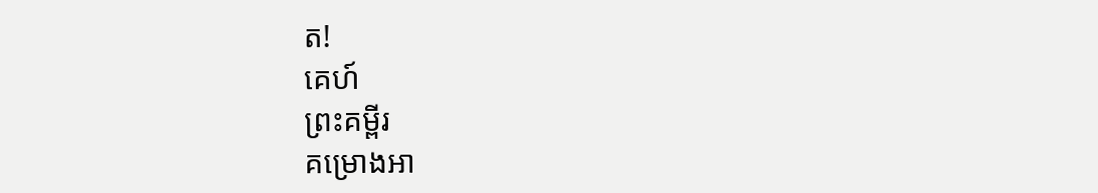ត!
គេហ៍
ព្រះគម្ពីរ
គម្រោងអា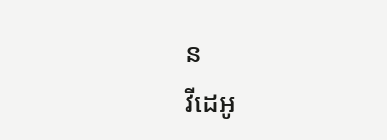ន
វីដេអូ